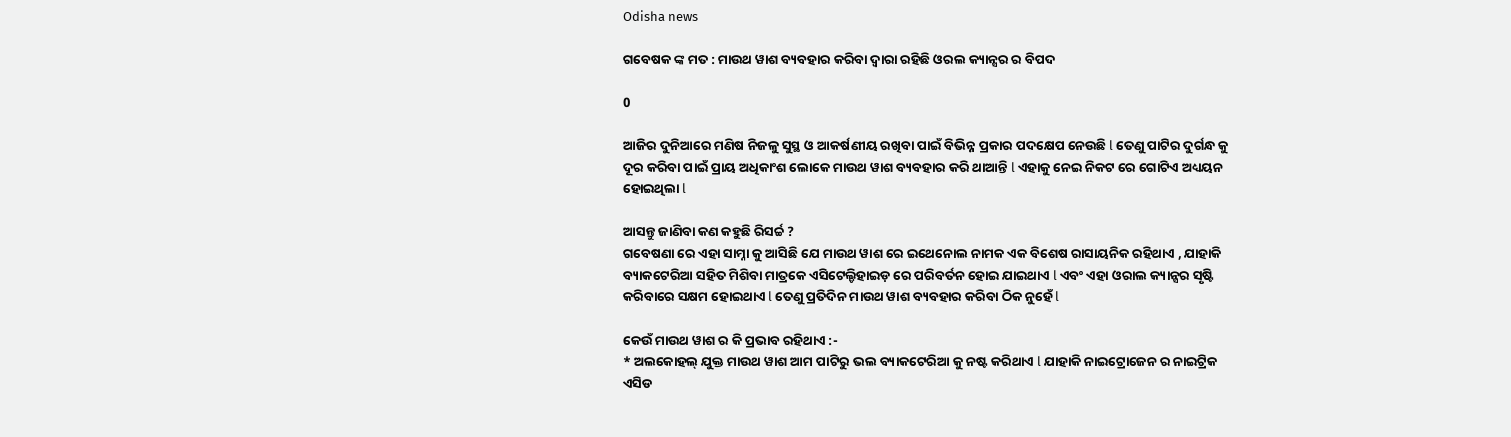Odisha news

ଗବେଷକ ଙ୍କ ମତ : ମାଉଥ ୱାଶ ବ୍ୟବହାର କରିବା ଦ୍ୱାରା ରହିଛି ଓରଲ କ୍ୟାନ୍ସର ର ବିପଦ

0

ଆଜିର ଦୁନିଆରେ ମଣିଷ ନିଜଳୁ ସୁସ୍ଥ ଓ ଆକର୍ଷଣୀୟ ରଖିବା ପାଇଁ ବିଭିନ୍ନ ପ୍ରକାର ପଦକ୍ଷେପ ନେଉଛି l ତେଣୁ ପାଟିର ଦୁର୍ଗନ୍ଧ କୁ ଦୂର କରିବା ପାଇଁ ପ୍ରାୟ ଅଧିକାଂଶ ଲୋକେ ମାଉଥ ୱାଶ ବ୍ୟବହାର କରି ଥାଆନ୍ତି l ଏହାକୁ ନେଇ ନିକଟ ରେ ଗୋଟିଏ ଅଧ୍ୟୟନ ହୋଇଥିଲା l

ଆସନ୍ତୁ ଜାଣିବା କଣ କହୁଛି ରିସର୍ଚ୍ଚ ?
ଗବେଷଣା ରେ ଏହା ସାମ୍ନା କୁ ଆସିଛି ଯେ ମାଉଥ ୱାଶ ରେ ଇଥେନୋଲ ନାମକ ଏକ ବିଶେଷ ରାସାୟନିକ ରହିଥାଏ , ଯାହାକି ବ୍ୟାକଟେରିଆ ସହିତ ମିଶିବା ମାତ୍ରକେ ଏସିଟେଲ୍ଡିହାଇଡ଼ ରେ ପରିବର୍ତନ ହୋଇ ଯାଇଥାଏ l ଏବଂ ଏହା ଓରାଲ କ୍ୟାନ୍ସର ସୃଷ୍ଟି କରିବାରେ ସକ୍ଷମ ହୋଇଥାଏ l ତେଣୁ ପ୍ରତିଦିନ ମାଉଥ ୱାଶ ବ୍ୟବହାର କରିବା ଠିକ ନୁହେଁ l

କେଉଁ ମାଉଥ ୱାଶ ର କି ପ୍ରଭାବ ରହିଥାଏ :-
* ଅଲକୋହଲ୍ ଯୁକ୍ତ ମାଉଥ ୱାଶ ଆମ ପାଟିରୁ ଭଲ ବ୍ୟାକଟେରିଆ କୁ ନଷ୍ଟ କରିଥାଏ l ଯାହାକି ନାଇଟ୍ରୋଜେନ ର ନାଇଟ୍ରିକ ଏସିଡ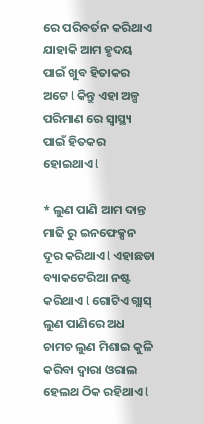ରେ ପରିବର୍ତନ କରିଥାଏ ଯାହାକି ଆମ ହୃଦୟ ପାଇଁ ଖୁବ ହିତାକର ଅଟେ l କିନ୍ତୁ ଏହା ଅଳ୍ପ ପରିମାଣ ରେ ସ୍ୱାସ୍ଥ୍ୟ ପାଇଁ ହିତକର ହୋଇଥାଏ l

* ଲୁଣ ପାଣି ଆମ ଦାନ୍ତ ମାଢି ରୁ ଇନଫେକ୍ସନ ଦୂର କରିଥାଏ l ଏହାଛଡା ବ୍ୟାକଟେରିଆ ନଷ୍ଟ କରିଥାଏ l ଗୋଟିଏ ଗ୍ଲାସ୍ ଲୁଣ ପାଣିରେ ଅଧ ଚାମଚ ଲୁଣ ମିଶାଇ କୁଳି କରିବା ଦ୍ୱାରା ଓରାଲ ହେଲଥ ଠିକ ରହିଥାଏ l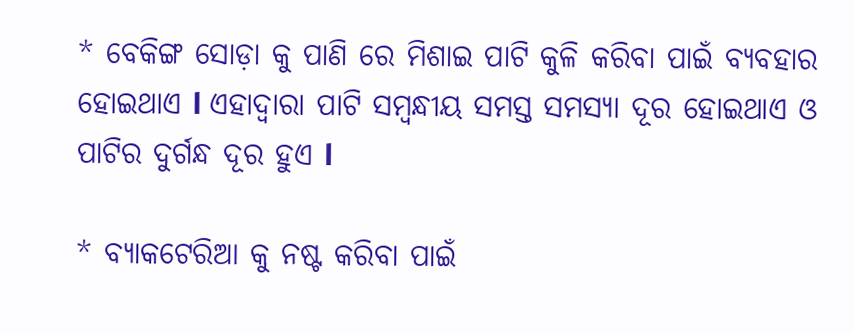* ବେକିଙ୍ଗ ସୋଡ଼ା କୁ ପାଣି ରେ ମିଶାଇ ପାଟି କୁଳି କରିବା ପାଇଁ ବ୍ୟବହାର ହୋଇଥାଏ l ଏହାଦ୍ୱାରା ପାଟି ସମ୍ବନ୍ଧୀୟ ସମସ୍ତ ସମସ୍ୟା ଦୂର ହୋଇଥାଏ ଓ ପାଟିର ଦୁର୍ଗନ୍ଧ ଦୂର ହୁଏ l

* ବ୍ୟାକଟେରିଆ କୁ ନଷ୍ଟ କରିବା ପାଇଁ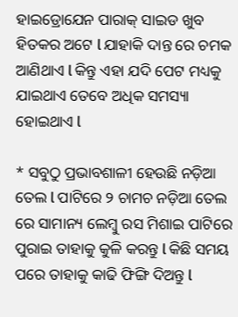ହାଇଡ୍ରୋଯେନ ପାରାକ୍ ସାଇଡ ଖୁବ ହିତକର ଅଟେ l ଯାହାକି ଦାନ୍ତ ରେ ଚମକ ଆଣିଥାଏ l କିନ୍ତୁ ଏହା ଯଦି ପେଟ ମଧ୍ୟକୁ ଯାଇଥାଏ ତେବେ ଅଧିକ ସମସ୍ୟା ହୋଇଥାଏ l

* ସବୁଠୁ ପ୍ରଭାବଶାଳୀ ହେଉଛି ନଡ଼ିଆ ତେଲ l ପାଟିରେ ୨ ଚାମଚ ନଡ଼ିଆ ତେଲ ରେ ସାମାନ୍ୟ ଲେମ୍ବୁ ରସ ମିଶାଇ ପାଟିରେ ପୁରାଇ ତାହାକୁ କୁଳି କରନ୍ତୁ l କିଛି ସମୟ ପରେ ତାହାକୁ କାଢି ଫିଙ୍ଗି ଦିଅନ୍ତୁ l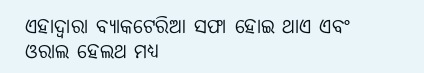ଏହାଦ୍ୱାରା ବ୍ୟାକଟେରିଆ ସଫା ହୋଇ ଥାଏ ଏବଂ ଓରାଲ ହେଲଥ ମଧ୍ୟ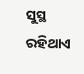ସୁସ୍ଥ ରହିଥାଏ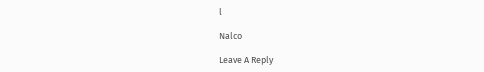l

Nalco

Leave A Reply